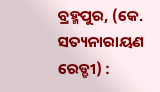ବ୍ରହ୍ମପୁର, (କେ. ସତ୍ୟନାରାୟଣ ରେଡ୍ଡୀ) :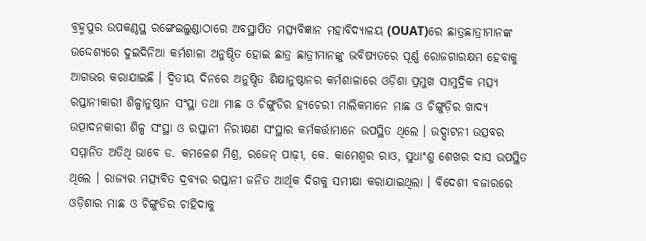ବ୍ରହ୍ମପୁର ଉପକଣ୍ଠସ୍ଥ ରଙ୍ଗେଇଲୁଣ୍ଡାଠାରେ ଅବସ୍ଥାପିତ ମତ୍ସ୍ୟବିଜ୍ଞାନ ମହାବିଦ୍ୟାଳୟ (OUAT)ରେ ଛାତ୍ରଛାତ୍ରୀମାନଙ୍କ ଉଦ୍ଦେଶ୍ୟରେ ଦୁଇଦିନିଆ କର୍ମଶାଳା ଅନୁଷ୍ଠିତ ହୋଇ ଛାତ୍ର ଛାତ୍ରୀମାନଙ୍କୁ ଭବିଷ୍ୟତରେ ପୂର୍ଣ୍ଣ ରୋଜଗାରକ୍ଷମ ହେବାକୁ ଆଗଭର କରାଯାଇଛି । ଦ୍ୱିତୀୟ ଦିନରେ ଅନୁଷ୍ଠିତ ଶିକ୍ଷାନୁଷ୍ଠାନର କର୍ମଶାଳାରେ ଓଡ଼ିଶା ପ୍ରମୁଖ ସାମୁଦ୍ରିକ ମତ୍ସ୍ୟ ରପ୍ତାନୀକାରୀ ଶିଳ୍ପାନୁଷ୍ଠାନ ସଂସ୍ଥା ତଥା ମାଛ ଓ ଚିଙ୍ଗୁଡିର ହ୍ୟଚେରୀ ମାଲିକମାନେ ମାଛ ଓ ଚିଙ୍ଗୁଡ଼ିର ଖାଦ୍ୟ ଉତ୍ପାଦନକାରୀ ଶିଳ୍ପ ସଂସ୍ଥା ଓ ରପ୍ତାନୀ ନିରୀକ୍ଷଣ ସଂସ୍ଥାର କର୍ମକର୍ତ୍ତାମାନେ ଉପସ୍ଥିତ ଥିଲେ । ଉଦ୍ଘାଟନୀ ଉତ୍ସବର ସମ୍ମାନିତ ଅତିଥି ଭାବେ ଡ. କମଳେଶ ମିଶ୍ର, ରଜେନ୍ ପାଢ଼ୀ, କେ. କାମେଶ୍ୱର ରାଓ, ସୁଧାଂଶୁ ଶେଖର ଦାସ ଉପସ୍ଥିତ ଥିଲେ । ରାଜ୍ୟର ମତ୍ସ୍ୟବିତ ଦ୍ରବ୍ୟର ରପ୍ତାନୀ ଜନିତ ଆର୍ଥିକ ଦିଗକୁ ସମୀକ୍ଷା କରାଯାଇଥିଲା । ବିଦେଶୀ ବଜାରରେ ଓଡ଼ିଶାର ମାଛ ଓ ଚିଙ୍ଗୁଡିର ଚାହିଦାକୁ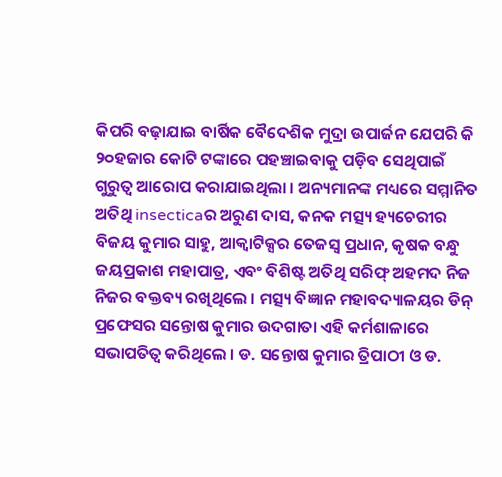କିପରି ବଢ଼ାଯାଇ ବାର୍ଷିକ ବୈଦେଶିକ ମୁଦ୍ରା ଉପାର୍ଜନ ଯେପରି କି ୨୦ହଜାର କୋଟି ଟଙ୍କାରେ ପହଞ୍ଚାଇବାକୁ ପଡ଼ିବ ସେଥିପାଇଁ ଗୁରୁତ୍ଵ ଆରୋପ କରାଯାଇଥିଲା । ଅନ୍ୟମାନଙ୍କ ମଧ୍ୟରେ ସମ୍ମାନିତ ଅତିଥି insecticaର ଅରୁଣ ଦାସ, କନକ ମତ୍ସ୍ୟ ହ୍ୟଚେରୀର ବିଜୟ କୁମାର ସାହୁ, ଆକ୍ୱାଟିକ୍ସର ତେଜସ୍ୱ ପ୍ରଧାନ, କୃଷକ ବନ୍ଧୁ ଜୟପ୍ରକାଶ ମହାପାତ୍ର, ଏବଂ ବିଶିଷ୍ଟ ଅତିଥି ସରିଫ୍ ଅହମଦ ନିଜ ନିଜର ବକ୍ତବ୍ୟ ରଖିଥିଲେ । ମତ୍ସ୍ୟ ବିଜ୍ଞାନ ମହାବଦ୍ୟାଳୟର ଡିନ୍ ପ୍ରଫେସର ସନ୍ତୋଷ କୁମାର ଉଦଗାତା ଏହି କର୍ମଶାଳାରେ ସଭାପତିତ୍ୱ କରିଥିଲେ । ଡ. ସନ୍ତୋଷ କୁମାର ତ୍ରିପାଠୀ ଓ ଡ.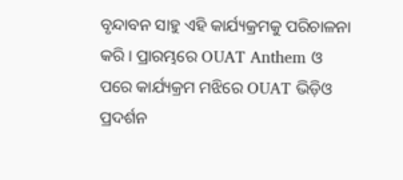ବୃନ୍ଦାବନ ସାହୁ ଏହି କାର୍ଯ୍ୟକ୍ରମକୁ ପରିଚାଳନା କରି । ପ୍ରାରମ୍ଭରେ OUAT Anthem ଓ ପରେ କାର୍ଯ୍ୟକ୍ରମ ମଝିରେ OUAT ଭିଡ଼ିଓ ପ୍ରଦର୍ଶନ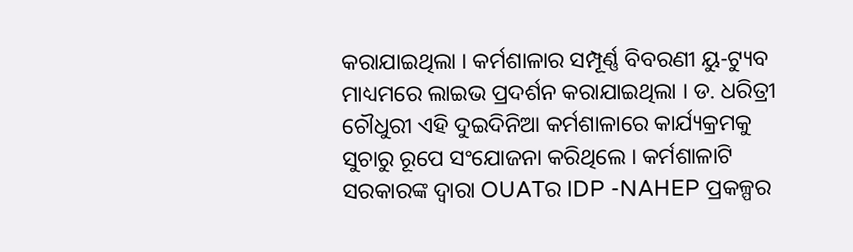କରାଯାଇଥିଲା । କର୍ମଶାଳାର ସମ୍ପୂର୍ଣ୍ଣ ବିବରଣୀ ୟୁ-ଟ୍ୟୁବ ମାଧ୍ୟମରେ ଲାଇଭ ପ୍ରଦର୍ଶନ କରାଯାଇଥିଲା । ଡ. ଧରିତ୍ରୀ ଚୌଧୁରୀ ଏହି ଦୁଇଦିନିଆ କର୍ମଶାଳାରେ କାର୍ଯ୍ୟକ୍ରମକୁ ସୁଚାରୁ ରୂପେ ସଂଯୋଜନା କରିଥିଲେ । କର୍ମଶାଳାଟି ସରକାରଙ୍କ ଦ୍ୱାରା OUATର IDP -NAHEP ପ୍ରକଳ୍ପର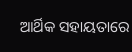ଆର୍ଥିକ ସହାୟତାରେ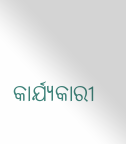କାର୍ଯ୍ୟକାରୀ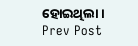ହୋଇଥିଲା ।
Prev Post